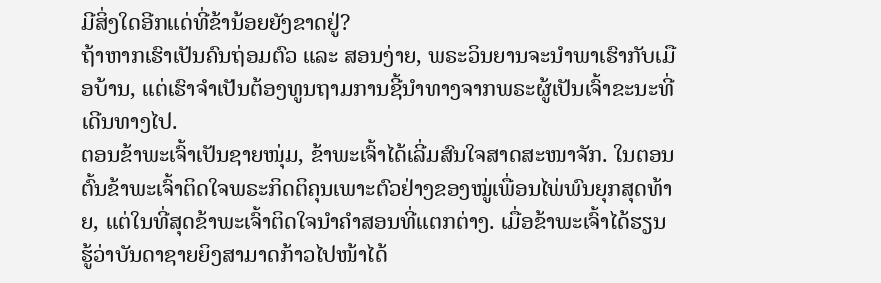ມີສິ່ງໃດອີກແດ່ທີ່ຂ້ານ້ອຍຍັງຂາດຢູ່?
ຖ້າຫາກເຮົາເປັນຄົນຖ່ອມຕົວ ແລະ ສອນງ່າຍ, ພຣະວິນຍານຈະນຳພາເຮົາກັບເມືອບ້ານ, ແຕ່ເຮົາຈຳເປັນຕ້ອງທູນຖາມການຊີ້ນຳທາງຈາກພຣະຜູ້ເປັນເຈົ້າຂະນະທີ່ເດີນທາງໄປ.
ຕອນຂ້າພະເຈົ້າເປັນຊາຍໜຸ່ມ, ຂ້າພະເຈົ້າໄດ້ເລີ່ມສົນໃຈສາດສະໜາຈັກ. ໃນຕອນຕົ້ນຂ້າພະເຈົ້າຕິດໃຈພຣະກິດຕິຄຸນເພາະຕົວຢ່າງຂອງໝູ່ເພື່ອນໄພ່ພົນຍຸກສຸດທ້າຍ, ແຕ່ໃນທີ່ສຸດຂ້າພະເຈົ້າຕິດໃຈນຳຄຳສອນທີ່ແຕກຕ່າງ. ເມື່ອຂ້າພະເຈົ້າໄດ້ຮຽນຮູ້ວ່າບັນດາຊາຍຍິງສາມາດກ້າວໄປໜ້າໄດ້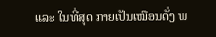ແລະ ໃນທີ່ສຸດ ກາຍເປັນເໝືອນດັ່ງ ພ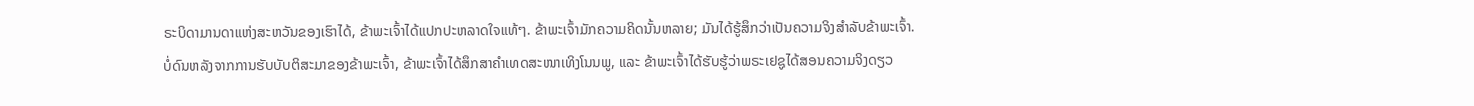ຣະບິດາມານດາແຫ່ງສະຫວັນຂອງເຮົາໄດ້, ຂ້າພະເຈົ້າໄດ້ແປກປະຫລາດໃຈແທ້ໆ. ຂ້າພະເຈົ້າມັກຄວາມຄິດນັ້ນຫລາຍ; ມັນໄດ້ຮູ້ສຶກວ່າເປັນຄວາມຈິງສຳລັບຂ້າພະເຈົ້າ.
ບໍ່ດົນຫລັງຈາກການຮັບບັບຕິສະມາຂອງຂ້າພະເຈົ້າ, ຂ້າພະເຈົ້າໄດ້ສຶກສາຄຳເທດສະໜາເທິງໂນນພູ, ແລະ ຂ້າພະເຈົ້າໄດ້ຮັບຮູ້ວ່າພຣະເຢຊູໄດ້ສອນຄວາມຈິງດຽວ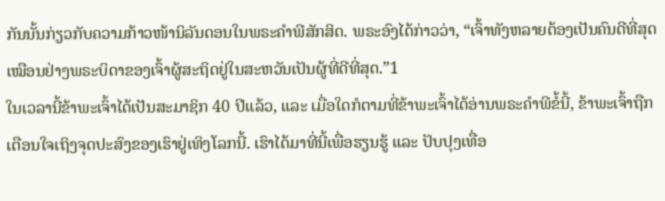ກັນນັ້ນກ່ຽວກັບຄວາມກ້າວໜ້ານິລັນດອນໃນພຣະຄຳພີສັກສິດ. ພຣະອົງໄດ້ກ່າວວ່າ, “ເຈົ້າທັງຫລາຍຕ້ອງເປັນຄົນດີທີ່ສຸດ ເໝືອນຢ່າງພຣະບິດາຂອງເຈົ້າຜູ້ສະຖິດຢູ່ໃນສະຫວັນເປັນຜູ້ທີ່ດີທີ່ສຸດ.”1
ໃນເວລານີ້ຂ້າພະເຈົ້າໄດ້ເປັນສະມາຊິກ 40 ປີແລ້ວ, ແລະ ເມື່ອໃດກໍຕາມທີ່ຂ້າພະເຈົ້າໄດ້ອ່ານພຣະຄຳພີຂໍ້ນີ້, ຂ້າພະເຈົ້າຖືກເຕືອນໃຈເຖິງຈຸດປະສົງຂອງເຮົາຢູ່ເທິງໂລກນີ້. ເຮົາໄດ້ມາທີ່ນີ້ເພື່ອຮຽນຮູ້ ແລະ ປັບປຸງເທື່ອ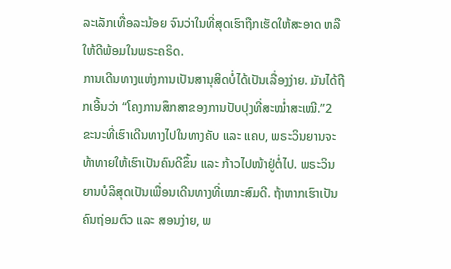ລະເລັກເທື່ອລະນ້ອຍ ຈົນວ່າໃນທີ່ສຸດເຮົາຖືກເຮັດໃຫ້ສະອາດ ຫລື ໃຫ້ດີພ້ອມໃນພຣະຄຣິດ.
ການເດີນທາງແຫ່ງການເປັນສານຸສິດບໍ່ໄດ້ເປັນເລື່ອງງ່າຍ. ມັນໄດ້ຖືກເອີ້ນວ່າ “ໂຄງການສຶກສາຂອງການປັບປຸງທີ່ສະໝ່ຳສະເໝີ.”2 ຂະນະທີ່ເຮົາເດີນທາງໄປໃນທາງຄັບ ແລະ ແຄບ, ພຣະວິນຍານຈະທ້າທາຍໃຫ້ເຮົາເປັນຄົນດີຂຶ້ນ ແລະ ກ້າວໄປໜ້າຢູ່ຕໍ່ໄປ. ພຣະວິນຍານບໍລິສຸດເປັນເພື່ອນເດີນທາງທີ່ເໝາະສົມດີ. ຖ້າຫາກເຮົາເປັນຄົນຖ່ອມຕົວ ແລະ ສອນງ່າຍ, ພ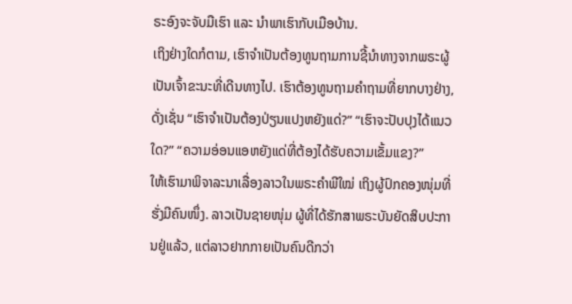ຣະອົງຈະຈັບມືເຮົາ ແລະ ນຳພາເຮົາກັບເມືອບ້ານ.
ເຖິງຢ່າງໃດກໍຕາມ, ເຮົາຈຳເປັນຕ້ອງທູນຖາມການຊີ້ນຳທາງຈາກພຣະຜູ້ເປັນເຈົ້າຂະນະທີ່ເດີນທາງໄປ. ເຮົາຕ້ອງທູນຖາມຄຳຖາມທີ່ຍາກບາງຢ່າງ, ດັ່ງເຊັ່ນ “ເຮົາຈຳເປັນຕ້ອງປ່ຽນແປງຫຍັງແດ່?” “ເຮົາຈະປັບປຸງໄດ້ແນວໃດ?” “ຄວາມອ່ອນແອຫຍັງແດ່ທີ່ຕ້ອງໄດ້ຮັບຄວາມເຂັ້ມແຂງ?”
ໃຫ້ເຮົາມາພິຈາລະນາເລື່ອງລາວໃນພຣະຄຳພີໃໝ່ ເຖິງຜູ້ປົກຄອງໜຸ່ມທີ່ຮັ່ງມີຄົນໜຶ່ງ. ລາວເປັນຊາຍໜຸ່ມ ຜູ້ທີ່ໄດ້ຮັກສາພຣະບັນຍັດສິບປະການຢູ່ແລ້ວ, ແຕ່ລາວຢາກກາຍເປັນຄົນດີກວ່າ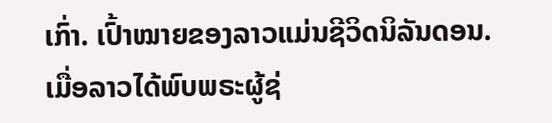ເກົ່າ. ເປົ້າໝາຍຂອງລາວແມ່ນຊີວິດນິລັນດອນ.
ເມື່ອລາວໄດ້ພົບພຣະຜູ້ຊ່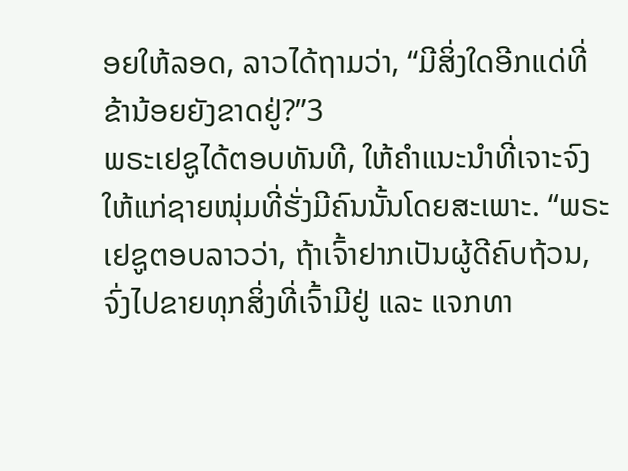ອຍໃຫ້ລອດ, ລາວໄດ້ຖາມວ່າ, “ມີສິ່ງໃດອີກແດ່ທີ່ຂ້ານ້ອຍຍັງຂາດຢູ່?”3
ພຣະເຢຊູໄດ້ຕອບທັນທີ, ໃຫ້ຄຳແນະນຳທີ່ເຈາະຈົງໃຫ້ແກ່ຊາຍໜຸ່ມທີ່ຮັ່ງມີຄົນນັ້ນໂດຍສະເພາະ. “ພຣະເຢຊູຕອບລາວວ່າ, ຖ້າເຈົ້າຢາກເປັນຜູ້ດີຄົບຖ້ວນ, ຈົ່ງໄປຂາຍທຸກສິ່ງທີ່ເຈົ້າມີຢູ່ ແລະ ແຈກທາ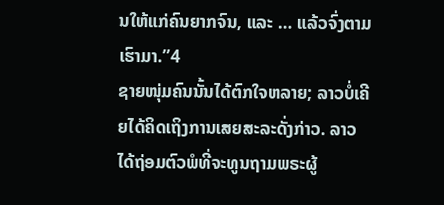ນໃຫ້ແກ່ຄົນຍາກຈົນ, ແລະ … ແລ້ວຈົ່ງຕາມເຮົາມາ.”4
ຊາຍໜຸ່ມຄົນນັ້ນໄດ້ຕົກໃຈຫລາຍ; ລາວບໍ່ເຄີຍໄດ້ຄິດເຖິງການເສຍສະລະດັ່ງກ່າວ. ລາວໄດ້ຖ່ອມຕົວພໍທີ່ຈະທູນຖາມພຣະຜູ້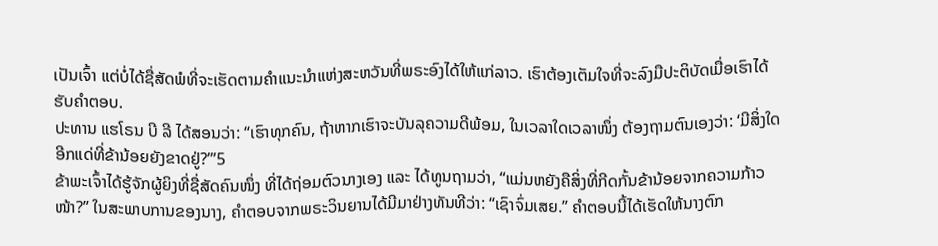ເປັນເຈົ້າ ແຕ່ບໍ່ໄດ້ຊື່ສັດພໍທີ່ຈະເຮັດຕາມຄຳແນະນຳແຫ່ງສະຫວັນທີ່ພຣະອົງໄດ້ໃຫ້ແກ່ລາວ. ເຮົາຕ້ອງເຕັມໃຈທີ່ຈະລົງມືປະຕິບັດເມື່ອເຮົາໄດ້ຮັບຄຳຕອບ.
ປະທານ ແຮໂຣນ ບີ ລີ ໄດ້ສອນວ່າ: “ເຮົາທຸກຄົນ, ຖ້າຫາກເຮົາຈະບັນລຸຄວາມດີພ້ອມ, ໃນເວລາໃດເວລາໜຶ່ງ ຕ້ອງຖາມຕົນເອງວ່າ: ‘ມີສິ່ງໃດອີກແດ່ທີ່ຂ້ານ້ອຍຍັງຂາດຢູ່?’”5
ຂ້າພະເຈົ້າໄດ້ຮູ້ຈັກຜູ້ຍິງທີ່ຊື່ສັດຄົນໜຶ່ງ ທີ່ໄດ້ຖ່ອມຕົວນາງເອງ ແລະ ໄດ້ທູນຖາມວ່າ, “ແມ່ນຫຍັງຄືສິ່ງທີ່ກີດກັ້ນຂ້ານ້ອຍຈາກຄວາມກ້າວໜ້າ?” ໃນສະພາບການຂອງນາງ, ຄຳຕອບຈາກພຣະວິນຍານໄດ້ມີມາຢ່າງທັນທີວ່າ: “ເຊົາຈົ່ມເສຍ.” ຄຳຕອບນີ້ໄດ້ເຮັດໃຫ້ນາງຕົກ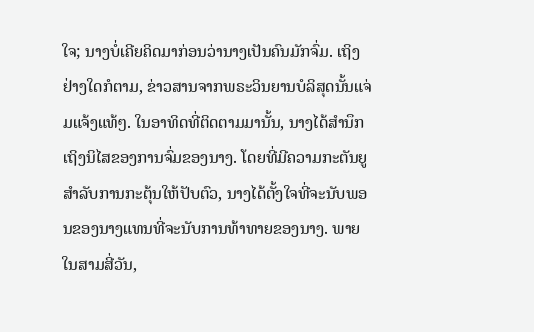ໃຈ; ນາງບໍ່ເຄີຍຄິດມາກ່ອນວ່ານາງເປັນຄົນມັກຈົ່ມ. ເຖິງຢ່າງໃດກໍຕາມ, ຂ່າວສານຈາກພຣະວິນຍານບໍລິສຸດນັ້ນແຈ່ມແຈ້ງແທ້ໆ. ໃນອາທິດທີ່ຕິດຕາມມານັ້ນ, ນາງໄດ້ສຳນຶກເຖິງນິໄສຂອງການຈົ່ມຂອງນາງ. ໂດຍທີ່ມີຄວາມກະຕັນຍູສຳລັບການກະຕຸ້ນໃຫ້ປັບຕົວ, ນາງໄດ້ຕັ້ງໃຈທີ່ຈະນັບພອນຂອງນາງແທນທີ່ຈະນັບການທ້າທາຍຂອງນາງ. ພາຍໃນສາມສີ່ວັນ,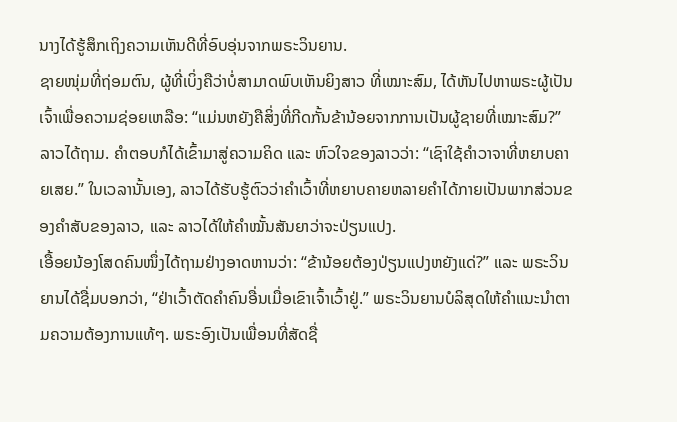ນາງໄດ້ຮູ້ສຶກເຖິງຄວາມເຫັນດີທີ່ອົບອຸ່ນຈາກພຣະວິນຍານ.
ຊາຍໜຸ່ມທີ່ຖ່ອມຕົນ, ຜູ້ທີ່ເບິ່ງຄືວ່າບໍ່ສາມາດພົບເຫັນຍິງສາວ ທີ່ເໝາະສົມ, ໄດ້ຫັນໄປຫາພຣະຜູ້ເປັນເຈົ້າເພື່ອຄວາມຊ່ອຍເຫລືອ: “ແມ່ນຫຍັງຄືສິ່ງທີ່ກີດກັ້ນຂ້ານ້ອຍຈາກການເປັນຜູ້ຊາຍທີ່ເໝາະສົມ?” ລາວໄດ້ຖາມ. ຄຳຕອບກໍໄດ້ເຂົ້າມາສູ່ຄວາມຄິດ ແລະ ຫົວໃຈຂອງລາວວ່າ: “ເຊົາໃຊ້ຄຳວາຈາທີ່ຫຍາບຄາຍເສຍ.” ໃນເວລານັ້ນເອງ, ລາວໄດ້ຮັບຮູ້ຕົວວ່າຄຳເວົ້າທີ່ຫຍາບຄາຍຫລາຍຄຳໄດ້ກາຍເປັນພາກສ່ວນຂອງຄຳສັບຂອງລາວ, ແລະ ລາວໄດ້ໃຫ້ຄຳໝັ້ນສັນຍາວ່າຈະປ່ຽນແປງ.
ເອື້ອຍນ້ອງໂສດຄົນໜຶ່ງໄດ້ຖາມຢ່າງອາດຫານວ່າ: “ຂ້ານ້ອຍຕ້ອງປ່ຽນແປງຫຍັງແດ່?” ແລະ ພຣະວິນຍານໄດ້ຊື່ມບອກວ່າ, “ຢ່າເວົ້າຕັດຄຳຄົນອື່ນເມື່ອເຂົາເຈົ້າເວົ້າຢູ່.” ພຣະວິນຍານບໍລິສຸດໃຫ້ຄຳແນະນຳຕາມຄວາມຕ້ອງການແທ້ໆ. ພຣະອົງເປັນເພື່ອນທີ່ສັດຊື່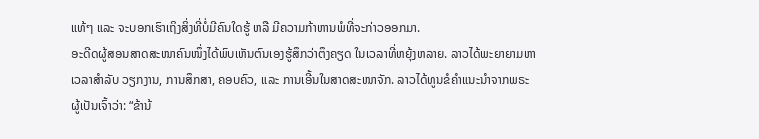ແທ້ໆ ແລະ ຈະບອກເຮົາເຖິງສິ່ງທີ່ບໍ່ມີຄົນໃດຮູ້ ຫລື ມີຄວາມກ້າຫານພໍທີ່ຈະກ່າວອອກມາ.
ອະດີດຜູ້ສອນສາດສະໜາຄົນໜຶ່ງໄດ້ພົບເຫັນຕົນເອງຮູ້ສຶກວ່າຕຶງຄຽດ ໃນເວລາທີ່ຫຍຸ້ງຫລາຍ. ລາວໄດ້ພະຍາຍາມຫາເວລາສຳລັບ ວຽກງານ, ການສຶກສາ, ຄອບຄົວ, ແລະ ການເອີ້ນໃນສາດສະໜາຈັກ. ລາວໄດ້ທູນຂໍຄຳແນະນຳຈາກພຣະຜູ້ເປັນເຈົ້າວ່າ: “ຂ້ານ້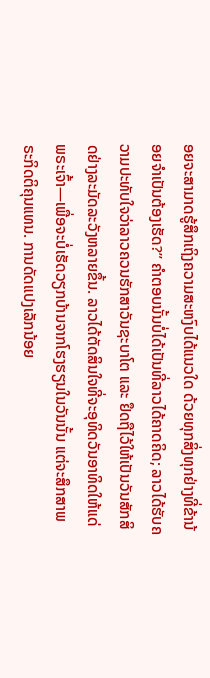ອຍຈະສາມາດຮູ້ສຶກເຖິງຄວາມສະຫງົບໄດ້ແນວໃດ ດ້ວຍທຸກສິ່ງທຸກຢ່າງທີ່ຂ້ານ້ອຍຈຳເປັນຕ້ອງເຮັດ?” ຄຳຕອບນັ້ນບໍ່ໄດ້ເປັນທີ່ລາວໄດ້ຄາດຄິດ; ລາວໄດ້ຮັບຄວາມປະທັບໃຈວ່າລາວຄວນຮັກສາວັນຊະບາໂຕ ແລະ ຢຶດຖືໄວ້ໃຫ້ເປັນວັນສັກສິດຢ່າງລະມັດລະວັງຫລາຍຂຶ້ນ. ລາວໄດ້ຕັດສິນໃຈທີ່ຈະອຸທິດວັນອາທິດໃຫ້ແດ່ພຣະເຈົ້າ—ເພື່ອຈະບໍ່ເຮັດວຽກບ້ານຈາກໂຮງຮຽນໃນວັນນັ້ນ ແຕ່ຈະສຶກສາພຣະກິດຕິຄຸນແທນ. ການດັດແປງເລັກນ້ອຍ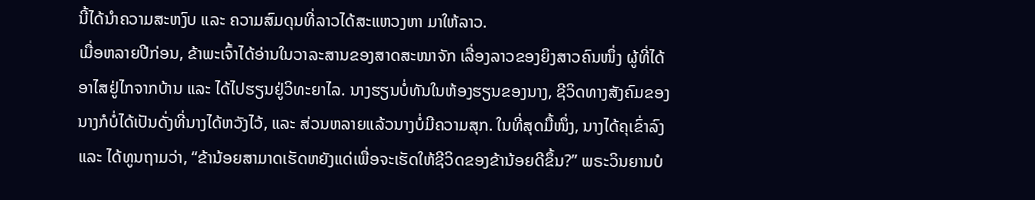ນີ້ໄດ້ນຳຄວາມສະຫງົບ ແລະ ຄວາມສົມດຸນທີ່ລາວໄດ້ສະແຫວງຫາ ມາໃຫ້ລາວ.
ເມື່ອຫລາຍປີກ່ອນ, ຂ້າພະເຈົ້າໄດ້ອ່ານໃນວາລະສານຂອງສາດສະໜາຈັກ ເລື່ອງລາວຂອງຍິງສາວຄົນໜຶ່ງ ຜູ້ທີ່ໄດ້ອາໄສຢູ່ໄກຈາກບ້ານ ແລະ ໄດ້ໄປຮຽນຢູ່ວິທະຍາໄລ. ນາງຮຽນບໍ່ທັນໃນຫ້ອງຮຽນຂອງນາງ, ຊີວິດທາງສັງຄົມຂອງນາງກໍບໍ່ໄດ້ເປັນດັ່ງທີ່ນາງໄດ້ຫວັງໄວ້, ແລະ ສ່ວນຫລາຍແລ້ວນາງບໍ່ມີຄວາມສຸກ. ໃນທີ່ສຸດມື້ໜຶ່ງ, ນາງໄດ້ຄຸເຂົ່າລົງ ແລະ ໄດ້ທູນຖາມວ່າ, “ຂ້ານ້ອຍສາມາດເຮັດຫຍັງແດ່ເພື່ອຈະເຮັດໃຫ້ຊີວິດຂອງຂ້ານ້ອຍດີຂຶ້ນ?” ພຣະວິນຍານບໍ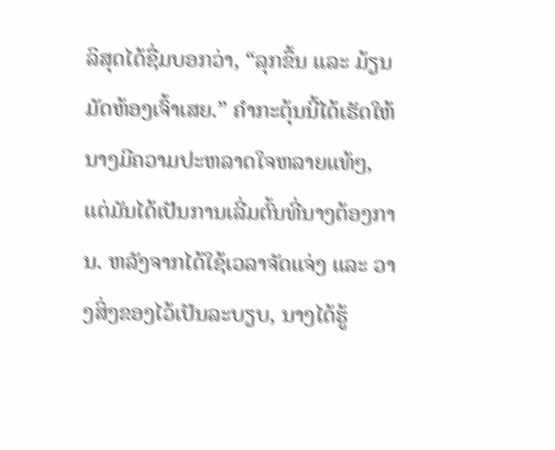ລິສຸດໄດ້ຊື່ມບອກວ່າ, “ລຸກຂຶ້ນ ແລະ ມ້ຽນມັດຫ້ອງເຈົ້າເສຍ.” ຄຳກະຕຸ້ນນີ້ໄດ້ເຮັດໃຫ້ນາງມີຄວາມປະຫລາດໃຈຫລາຍແທ້ໆ, ແຕ່ມັນໄດ້ເປັນການເລີ່ມຕົ້ນທີ່ນາງຕ້ອງການ. ຫລັງຈາກໄດ້ໃຊ້ເວລາຈັດແຈ່ງ ແລະ ວາງສິ່ງຂອງໄວ້ເປັນລະບຽບ, ນາງໄດ້ຮູ້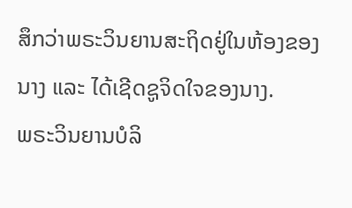ສຶກວ່າພຣະວິນຍານສະຖິດຢູ່ໃນຫ້ອງຂອງນາງ ແລະ ໄດ້ເຊີດຊູຈິດໃຈຂອງນາງ.
ພຣະວິນຍານບໍລິ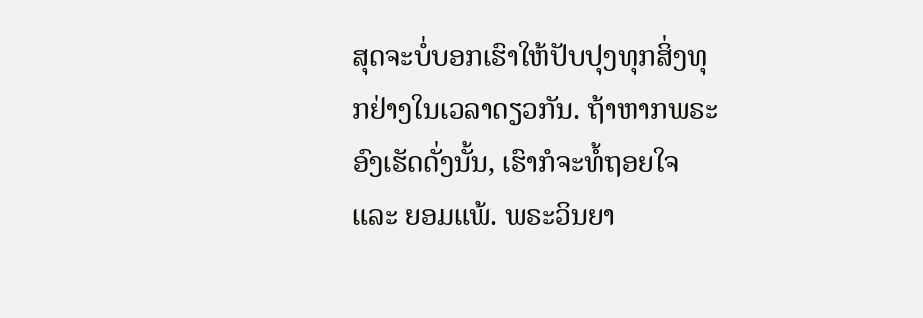ສຸດຈະບໍ່ບອກເຮົາໃຫ້ປັບປຸງທຸກສິ່ງທຸກຢ່າງໃນເວລາດຽວກັນ. ຖ້າຫາກພຣະອົງເຮັດດັ່ງນັ້ນ, ເຮົາກໍຈະທໍ້ຖອຍໃຈ ແລະ ຍອມແພ້. ພຣະວິນຍາ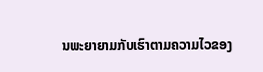ນພະຍາຍາມກັບເຮົາຕາມຄວາມໄວຂອງ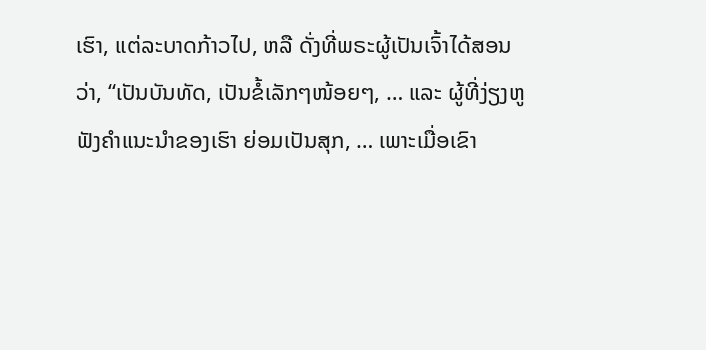ເຮົາ, ແຕ່ລະບາດກ້າວໄປ, ຫລື ດັ່ງທີ່ພຣະຜູ້ເປັນເຈົ້າໄດ້ສອນວ່າ, “ເປັນບັນທັດ, ເປັນຂໍ້ເລັກໆໜ້ອຍໆ, … ແລະ ຜູ້ທີ່ງ່ຽງຫູຟັງຄຳແນະນຳຂອງເຮົາ ຍ່ອມເປັນສຸກ, … ເພາະເມື່ອເຂົາ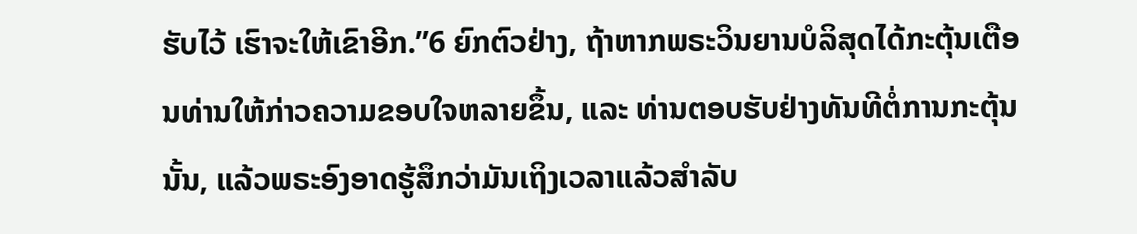ຮັບໄວ້ ເຮົາຈະໃຫ້ເຂົາອີກ.”6 ຍົກຕົວຢ່າງ, ຖ້າຫາກພຣະວິນຍານບໍລິສຸດໄດ້ກະຕຸ້ນເຕືອນທ່ານໃຫ້ກ່າວຄວາມຂອບໃຈຫລາຍຂຶ້ນ, ແລະ ທ່ານຕອບຮັບຢ່າງທັນທີຕໍ່ການກະຕຸ້ນນັ້ນ, ແລ້ວພຣະອົງອາດຮູ້ສຶກວ່າມັນເຖິງເວລາແລ້ວສຳລັບ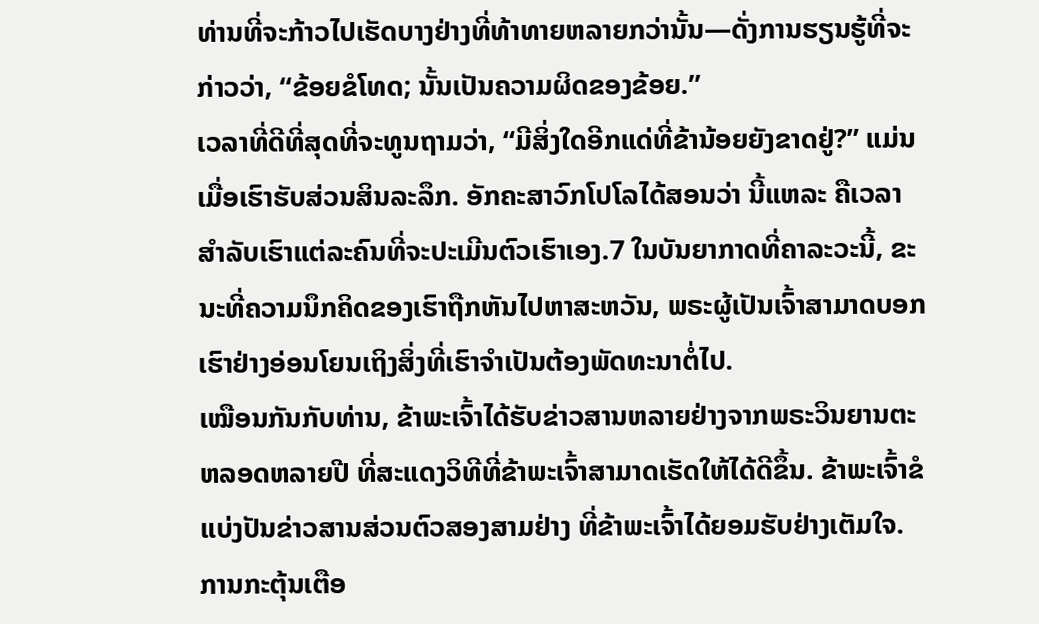ທ່ານທີ່ຈະກ້າວໄປເຮັດບາງຢ່າງທີ່ທ້າທາຍຫລາຍກວ່ານັ້ນ—ດັ່ງການຮຽນຮູ້ທີ່ຈະກ່າວວ່າ, “ຂ້ອຍຂໍໂທດ; ນັ້ນເປັນຄວາມຜິດຂອງຂ້ອຍ.”
ເວລາທີ່ດີທີ່ສຸດທີ່ຈະທູນຖາມວ່າ, “ມີສິ່ງໃດອີກແດ່ທີ່ຂ້ານ້ອຍຍັງຂາດຢູ່?” ແມ່ນເມື່ອເຮົາຮັບສ່ວນສິນລະລຶກ. ອັກຄະສາວົກໂປໂລໄດ້ສອນວ່າ ນີ້ແຫລະ ຄືເວລາສຳລັບເຮົາແຕ່ລະຄົນທີ່ຈະປະເມີນຕົວເຮົາເອງ.7 ໃນບັນຍາກາດທີ່ຄາລະວະນີ້, ຂະນະທີ່ຄວາມນຶກຄິດຂອງເຮົາຖືກຫັນໄປຫາສະຫວັນ, ພຣະຜູ້ເປັນເຈົ້າສາມາດບອກເຮົາຢ່າງອ່ອນໂຍນເຖິງສິ່ງທີ່ເຮົາຈຳເປັນຕ້ອງພັດທະນາຕໍ່ໄປ.
ເໝືອນກັນກັບທ່ານ, ຂ້າພະເຈົ້າໄດ້ຮັບຂ່າວສານຫລາຍຢ່າງຈາກພຣະວິນຍານຕະຫລອດຫລາຍປີ ທີ່ສະແດງວິທີທີ່ຂ້າພະເຈົ້າສາມາດເຮັດໃຫ້ໄດ້ດີຂຶ້ນ. ຂ້າພະເຈົ້າຂໍແບ່ງປັນຂ່າວສານສ່ວນຕົວສອງສາມຢ່າງ ທີ່ຂ້າພະເຈົ້າໄດ້ຍອມຮັບຢ່າງເຕັມໃຈ. ການກະຕຸ້ນເຕືອ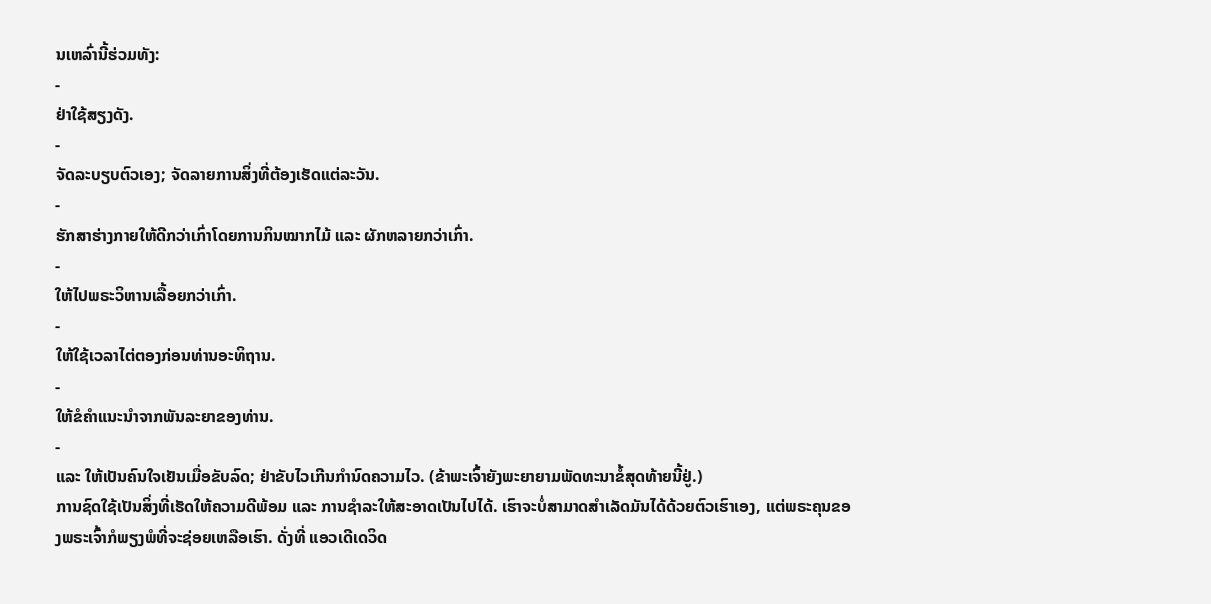ນເຫລົ່ານີ້ຮ່ວມທັງ:
-
ຢ່າໃຊ້ສຽງດັງ.
-
ຈັດລະບຽບຕົວເອງ; ຈັດລາຍການສິ່ງທີ່ຕ້ອງເຮັດແຕ່ລະວັນ.
-
ຮັກສາຮ່າງກາຍໃຫ້ດີກວ່າເກົ່າໂດຍການກິນໝາກໄມ້ ແລະ ຜັກຫລາຍກວ່າເກົ່າ.
-
ໃຫ້ໄປພຣະວິຫານເລື້ອຍກວ່າເກົ່າ.
-
ໃຫ້ໃຊ້ເວລາໄຕ່ຕອງກ່ອນທ່ານອະທິຖານ.
-
ໃຫ້ຂໍຄຳແນະນຳຈາກພັນລະຍາຂອງທ່ານ.
-
ແລະ ໃຫ້ເປັນຄົນໃຈເຢັນເມື່ອຂັບລົດ; ຢ່າຂັບໄວເກີນກຳນົດຄວາມໄວ. (ຂ້າພະເຈົ້າຍັງພະຍາຍາມພັດທະນາຂໍ້ສຸດທ້າຍນີ້ຢູ່.)
ການຊົດໃຊ້ເປັນສິ່ງທີ່ເຮັດໃຫ້ຄວາມດີພ້ອມ ແລະ ການຊຳລະໃຫ້ສະອາດເປັນໄປໄດ້. ເຮົາຈະບໍ່ສາມາດສຳເລັດມັນໄດ້ດ້ວຍຕົວເຮົາເອງ, ແຕ່ພຣະຄຸນຂອງພຣະເຈົ້າກໍພຽງພໍທີ່ຈະຊ່ອຍເຫລືອເຮົາ. ດັ່ງທີ່ ແອວເດີເດວິດ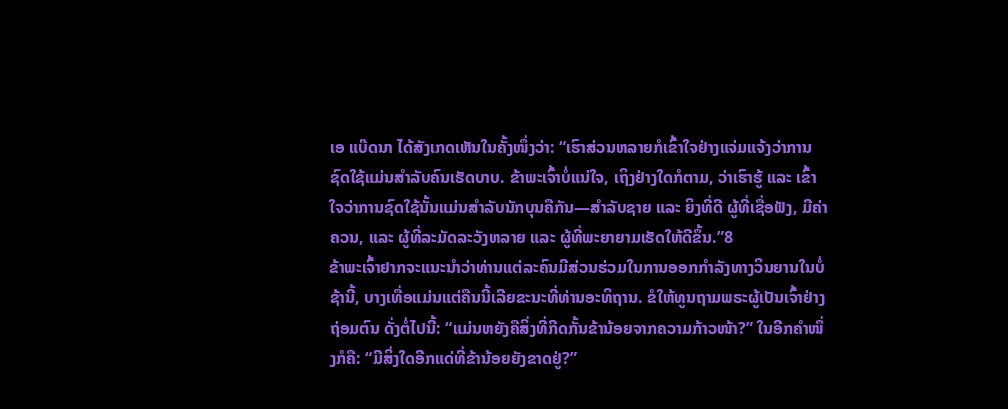ເອ ແບ໊ດນາ ໄດ້ສັງເກດເຫັນໃນຄັ້ງໜຶ່ງວ່າ: “ເຮົາສ່ວນຫລາຍກໍເຂົ້າໃຈຢ່າງແຈ່ມແຈ້ງວ່າການຊົດໃຊ້ແມ່ນສຳລັບຄົນເຮັດບາບ. ຂ້າພະເຈົ້າບໍ່ແນ່ໃຈ, ເຖິງຢ່າງໃດກໍຕາມ, ວ່າເຮົາຮູ້ ແລະ ເຂົ້າໃຈວ່າການຊົດໃຊ້ນັ້ນແມ່ນສຳລັບນັກບຸນຄືກັນ—ສຳລັບຊາຍ ແລະ ຍິງທີ່ດີ ຜູ້ທີ່ເຊື່ອຟັງ, ມີຄ່າຄວນ, ແລະ ຜູ້ທີ່ລະມັດລະວັງຫລາຍ ແລະ ຜູ້ທີ່ພະຍາຍາມເຮັດໃຫ້ດີຂຶ້ນ.”8
ຂ້າພະເຈົ້າຢາກຈະແນະນຳວ່າທ່ານແຕ່ລະຄົນມີສ່ວນຮ່ວມໃນການອອກກຳລັງທາງວິນຍານໃນບໍ່ຊ້ານີ້, ບາງເທື່ອແມ່ນແຕ່ຄືນນີ້ເລີຍຂະນະທີ່ທ່ານອະທິຖານ. ຂໍໃຫ້ທູນຖາມພຣະຜູ້ເປັນເຈົ້າຢ່າງຖ່ອມຕົນ ດັ່ງຕໍ່ໄປນີ້: “ແມ່ນຫຍັງຄືສິ່ງທີ່ກີດກັ້ນຂ້ານ້ອຍຈາກຄວາມກ້າວໜ້າ?” ໃນອີກຄຳໜຶ່ງກໍຄື: “ມີສິ່ງໃດອີກແດ່ທີ່ຂ້ານ້ອຍຍັງຂາດຢູ່?”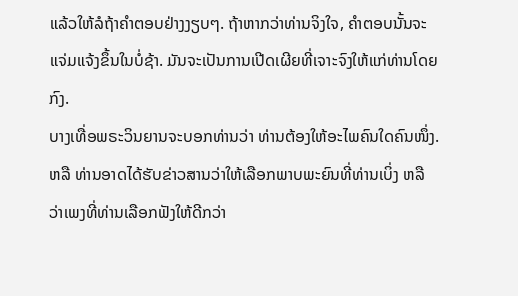ແລ້ວໃຫ້ລໍຖ້າຄຳຕອບຢ່າງງຽບໆ. ຖ້າຫາກວ່າທ່ານຈິງໃຈ, ຄຳຕອບນັ້ນຈະແຈ່ມແຈ້ງຂຶ້ນໃນບໍ່ຊ້າ. ມັນຈະເປັນການເປີດເຜີຍທີ່ເຈາະຈົງໃຫ້ແກ່ທ່ານໂດຍກົງ.
ບາງເທື່ອພຣະວິນຍານຈະບອກທ່ານວ່າ ທ່ານຕ້ອງໃຫ້ອະໄພຄົນໃດຄົນໜຶ່ງ. ຫລື ທ່ານອາດໄດ້ຮັບຂ່າວສານວ່າໃຫ້ເລືອກພາບພະຍົນທີ່ທ່ານເບິ່ງ ຫລື ວ່າເພງທີ່ທ່ານເລືອກຟັງໃຫ້ດີກວ່າ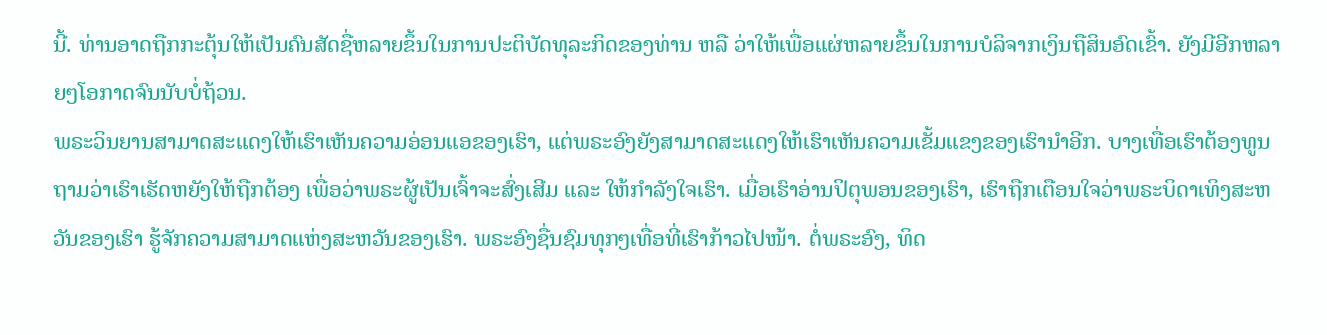ນີ້. ທ່ານອາດຖືກກະຕຸ້ນໃຫ້ເປັນຄົນສັດຊື່ຫລາຍຂຶ້ນໃນການປະຕິບັດທຸລະກິດຂອງທ່ານ ຫລື ວ່າໃຫ້ເພື່ອແຜ່ຫລາຍຂຶ້ນໃນການບໍລິຈາກເງິນຖືສິນອົດເຂົ້າ. ຍັງມີອີກຫລາຍໆໂອກາດຈົນນັບບໍ່ຖ້ວນ.
ພຣະວິນຍານສາມາດສະແດງໃຫ້ເຮົາເຫັນຄວາມອ່ອນແອຂອງເຮົາ, ແຕ່ພຣະອົງຍັງສາມາດສະແດງໃຫ້ເຮົາເຫັນຄວາມເຂັ້ມແຂງຂອງເຮົານຳອີກ. ບາງເທື່ອເຮົາຕ້ອງທູນຖາມວ່າເຮົາເຮັດຫຍັງໃຫ້ຖືກຕ້ອງ ເພື່ອວ່າພຣະຜູ້ເປັນເຈົ້າຈະສົ່ງເສີມ ແລະ ໃຫ້ກຳລັງໃຈເຮົາ. ເມື່ອເຮົາອ່ານປິຕຸພອນຂອງເຮົາ, ເຮົາຖືກເຕືອນໃຈວ່າພຣະບິດາເທິງສະຫວັນຂອງເຮົາ ຮູ້ຈັກຄວາມສາມາດແຫ່ງສະຫວັນຂອງເຮົາ. ພຣະອົງຊື່ນຊົມທຸກໆເທື່ອທີ່ເຮົາກ້າວໄປໜ້າ. ຕໍ່ພຣະອົງ, ທິດ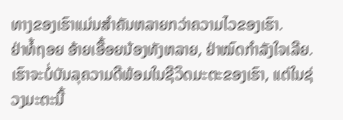ທາງຂອງເຮົາແມ່ນສຳຄັນຫລາຍກວ່າຄວາມໄວຂອງເຮົາ.
ຢ່າທໍ້ຖອຍ ອ້າຍເອື້ອຍນ້ອງທັງຫລາຍ, ຢ່າໝົດກຳລັງໃຈເລີຍ. ເຮົາຈະບໍ່ບັນລຸຄວາມດີພ້ອມໃນຊີວິດມະຕະຂອງເຮົາ, ແຕ່ໃນຊ່ວງມະຕະນີ້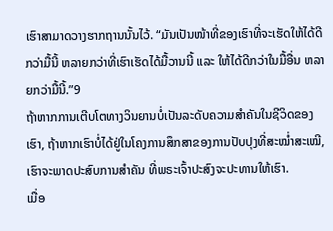ເຮົາສາມາດວາງຮາກຖານນັ້ນໄວ້. “ມັນເປັນໜ້າທີ່ຂອງເຮົາທີ່ຈະເຮັດໃຫ້ໄດ້ດີກວ່າມື້ນີ້ ຫລາຍກວ່າທີ່ເຮົາເຮັດໄດ້ມື້ວານນີ້ ແລະ ໃຫ້ໄດ້ດີກວ່າໃນມື້ອື່ນ ຫລາຍກວ່າມື້ນີ້.”9
ຖ້າຫາກການເຕີບໂຕທາງວິນຍານບໍ່ເປັນລະດັບຄວາມສຳຄັນໃນຊີວິດຂອງເຮົາ, ຖ້າຫາກເຮົາບໍ່ໄດ້ຢູ່ໃນໂຄງການສຶກສາຂອງການປັບປຸງທີ່ສະໝ່ຳສະເໝີ, ເຮົາຈະພາດປະສົບການສຳຄັນ ທີ່ພຣະເຈົ້າປະສົງຈະປະທານໃຫ້ເຮົາ.
ເມື່ອ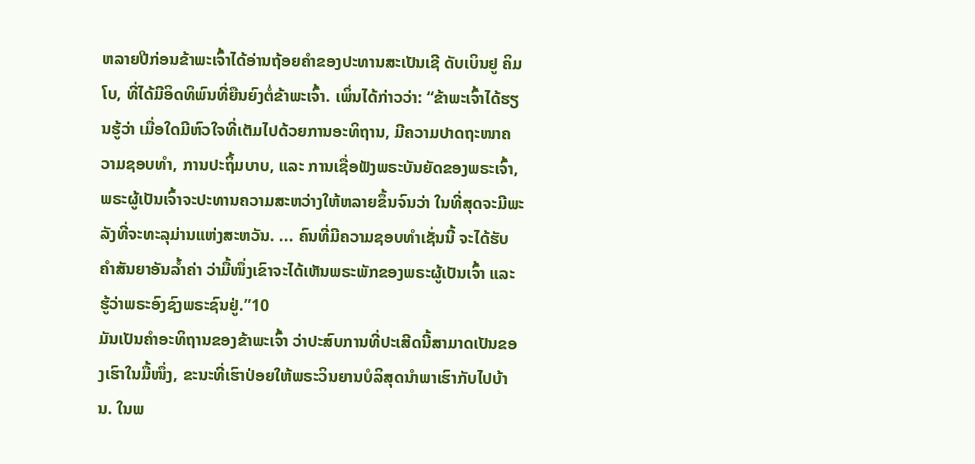ຫລາຍປີກ່ອນຂ້າພະເຈົ້າໄດ້ອ່ານຖ້ອຍຄຳຂອງປະທານສະເປັນເຊີ ດັບເບິນຢູ ຄິມໂບ, ທີ່ໄດ້ມີອິດທິພົນທີ່ຍືນຍົງຕໍ່ຂ້າພະເຈົ້າ. ເພິ່ນໄດ້ກ່າວວ່າ: “ຂ້າພະເຈົ້າໄດ້ຮຽນຮູ້ວ່າ ເມື່ອໃດມີຫົວໃຈທີ່ເຕັມໄປດ້ວຍການອະທິຖານ, ມີຄວາມປາດຖະໜາຄວາມຊອບທຳ, ການປະຖິ້ມບາບ, ແລະ ການເຊື່ອຟັງພຣະບັນຍັດຂອງພຣະເຈົ້າ, ພຣະຜູ້ເປັນເຈົ້າຈະປະທານຄວາມສະຫວ່າງໃຫ້ຫລາຍຂຶ້ນຈົນວ່າ ໃນທີ່ສຸດຈະມີພະລັງທີ່ຈະທະລຸມ່ານແຫ່ງສະຫວັນ. ... ຄົນທີ່ມີຄວາມຊອບທຳເຊັ່ນນີ້ ຈະໄດ້ຮັບຄຳສັນຍາອັນລ້ຳຄ່າ ວ່າມື້ໜຶ່ງເຂົາຈະໄດ້ເຫັນພຣະພັກຂອງພຣະຜູ້ເປັນເຈົ້າ ແລະ ຮູ້ວ່າພຣະອົງຊົງພຣະຊົນຢູ່.”10
ມັນເປັນຄຳອະທິຖານຂອງຂ້າພະເຈົ້າ ວ່າປະສົບການທີ່ປະເສີດນີ້ສາມາດເປັນຂອງເຮົາໃນມື້ໜຶ່ງ, ຂະນະທີ່ເຮົາປ່ອຍໃຫ້ພຣະວິນຍານບໍລິສຸດນຳພາເຮົາກັບໄປບ້ານ. ໃນພ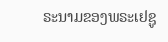ຣະນາມຂອງພຣະເຢຊູ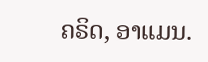ຄຣິດ, ອາແມນ.